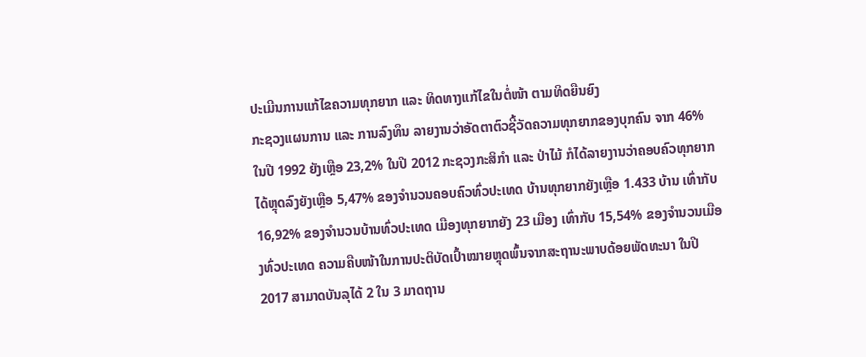ປະເມີນການແກ້ໄຂຄວາມທຸກຍາກ ແລະ ທິດທາງແກ້ໄຂໃນຕໍ່ໜ້າ ຕາມທິດຍືນຍົງ
ກະຊວງແຜນການ ແລະ ການລົງທຶນ ລາຍງານວ່າອັດຕາຕົວຊີ້ວັດຄວາມທຸກຍາກຂອງບຸກຄົນ ຈາກ 46% ໃນປີ 1992 ຍັງເຫຼືອ 23,2% ໃນປີ 2012 ກະຊວງກະສິກຳ ແລະ ປ່າໄມ້ ກໍໄດ້ລາຍງານວ່າຄອບຄົວທຸກຍາກໄດ້ຫຼຸດລົງຍັງເຫຼືອ 5,47% ຂອງຈໍານວນຄອບຄົວທົ່ວປະເທດ ບ້ານທຸກຍາກຍັງເຫຼືອ 1.433 ບ້ານ ເທົ່າກັບ 16,92% ຂອງຈໍານວນບ້ານທົ່ວປະເທດ ເມືອງທຸກຍາກຍັງ 23 ເມືອງ ເທົ່າກັບ 15,54% ຂອງຈຳນວນເມືອງທົ່ວປະເທດ ຄວາມຄືບໜ້າໃນການປະຕິບັດເປົ້າໝາຍຫຼຸດພົ້ນຈາກສະຖານະພາບດ້ອຍພັດທະນາ ໃນປີ 2017 ສາມາດບັນລຸໄດ້ 2 ໃນ 3 ມາດຖານ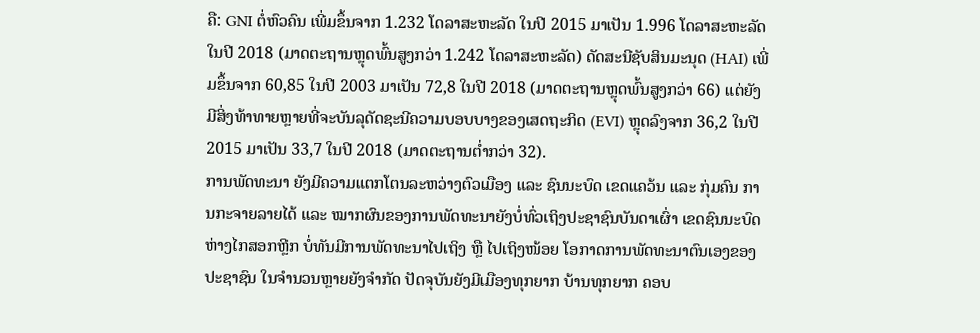ຄື: GNI ຕໍ່ຫົວຄົນ ເພີ່ມຂຶ້ນຈາກ 1.232 ໂດລາສະຫະລັດ ໃນປີ 2015 ມາເປັນ 1.996 ໂດລາສະຫະລັດ ໃນປີ 2018 (ມາດຕະຖານຫຼຸດພົ້ນສູງກວ່າ 1.242 ໂດລາສະຫະລັດ) ດັດສະນີຊັບສິນມະນຸດ (HAI) ເພີ່ມຂຶ້ນຈາກ 60,85 ໃນປີ 2003 ມາເປັນ 72,8 ໃນປີ 2018 (ມາດຕະຖານຫຼຸດພົ້ນສູງກວ່າ 66) ແຕ່ຍັງມີສິ່ງທ້າທາຍຫຼາຍທີ່ຈະບັນລຸດັດຊະນີຄວາມບອບບາງຂອງເສດຖະກິດ (EVI) ຫຼຸດລົງຈາກ 36,2 ໃນປີ 2015 ມາເປັນ 33,7 ໃນປີ 2018 (ມາດຕະຖານຕ່ຳກວ່າ 32).
ການພັດທະນາ ຍັງມີຄວາມແຕກໂຕນລະຫວ່າງຕົວເມືອງ ແລະ ຊົນນະບົດ ເຂດແຄວ້ນ ແລະ ກຸ່ມຄົນ ການກະຈາຍລາຍໄດ້ ແລະ ໝາກຜົນຂອງການພັດທະນາຍັງບໍ່ທົ່ວເຖິງປະຊາຊົນບັນດາເຜົ່າ ເຂດຊົນນະບົດຫ່າງໄກສອກຫຼີກ ບໍ່ທັນມີການພັດທະນາໄປເຖິງ ຫຼື ໄປເຖິງໜ້ອຍ ໂອກາດການພັດທະນາຕົນເອງຂອງປະຊາຊົນ ໃນຈໍານວນຫຼາຍຍັງຈຳກັດ ປັດຈຸບັນຍັງມີເມືອງທຸກຍາກ ບ້ານທຸກຍາກ ຄອບ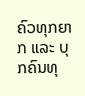ຄົວທຸກຍາກ ແລະ ບຸກຄົນທຸ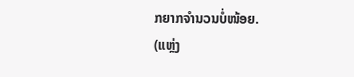ກຍາກຈຳນວນບໍ່ໜ້ອຍ.
(ແຫຼ່ງ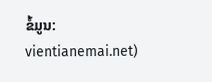ຂໍ້ມູນ: vientianemai.net)